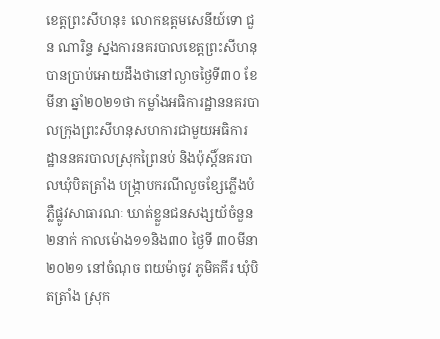ខេត្តព្រះសីហនុ៖ លោកឧត្តមសេនីយ៍ទោ ជួន ណារិន្ទ ស្នងការនគរបាលខេត្តព្រះសីហនុបានប្រាប់អោយដឹងថានៅល្ងាចថ្ងៃទី៣០ ខែមីនា ឆ្នាំ២០២១ថា កម្លាំងអធិការដ្ឋាននគរបាលក្រុងព្រះសីហនុសហការជាមួយអធិការដ្ឋាននគរបាលស្រុកព្រៃនប់ និងប៉ុស្តិ៍នគរបាលឃុំបិតត្រាំង បង្ក្រាបករណីលួចខ្សែភ្លើងបំភ្លឺផ្លូវសាធារណៈ ឃាត់ខ្លួនជនសង្សយ័ចំនួន២នាក់ កាលម៉ោង១១និង៣០ ថ្ងៃទី ៣០មីនា២០២១ នៅចំណុច ពយម៉ាចូវ ភូមិគគីរ ឃុំបិតត្រាំង ស្រុក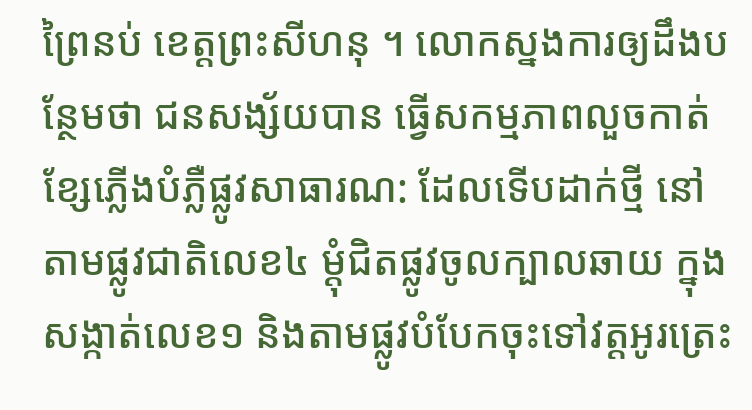ព្រៃនប់ ខេត្តព្រះសីហនុ ។ លោកស្នងការឲ្យដឹងបន្ថែមថា ជនសង្ស័យបាន ធ្វើសកម្មភាពលួចកាត់ខ្សែភ្លើងបំភ្លឺផ្លូវសាធារណ: ដែលទើបដាក់ថ្មី នៅតាមផ្លូវជាតិលេខ៤ ម្តុំជិតផ្លូវចូលក្បាលឆាយ ក្នុងសង្កាត់លេខ១ និងតាមផ្លូវបំបែកចុះទៅវត្តអូរត្រេះ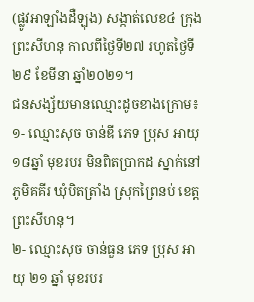(ផ្លូវអាឡាំងដឺឡុង) សង្កាត់លេខ៤ ក្រុង ព្រះសីហនុ កាលពីថ្ងៃទី២៧ រហូតថ្ងៃទី២៩ ខែមីនា ឆ្នាំ២០២១។
ជនសង្ស័យមានឈ្មោះដូចខាងក្រោម៖
១- ឈ្មោះសុច ចាន់ឌី ភេទ ប្រុស អាយុ ១៨ឆ្នាំ មុខរបរ មិនពិតប្រាកដ ស្នាក់នៅភូមិគគីរ ឃុំបិតត្រាំង ស្រុកព្រៃនប់ ខេត្តព្រះសីហនុ។
២- ឈ្មោះសុច ចាន់ធួន ភេទ ប្រុស អាយុ ២១ ឆ្នាំ មុខរបរ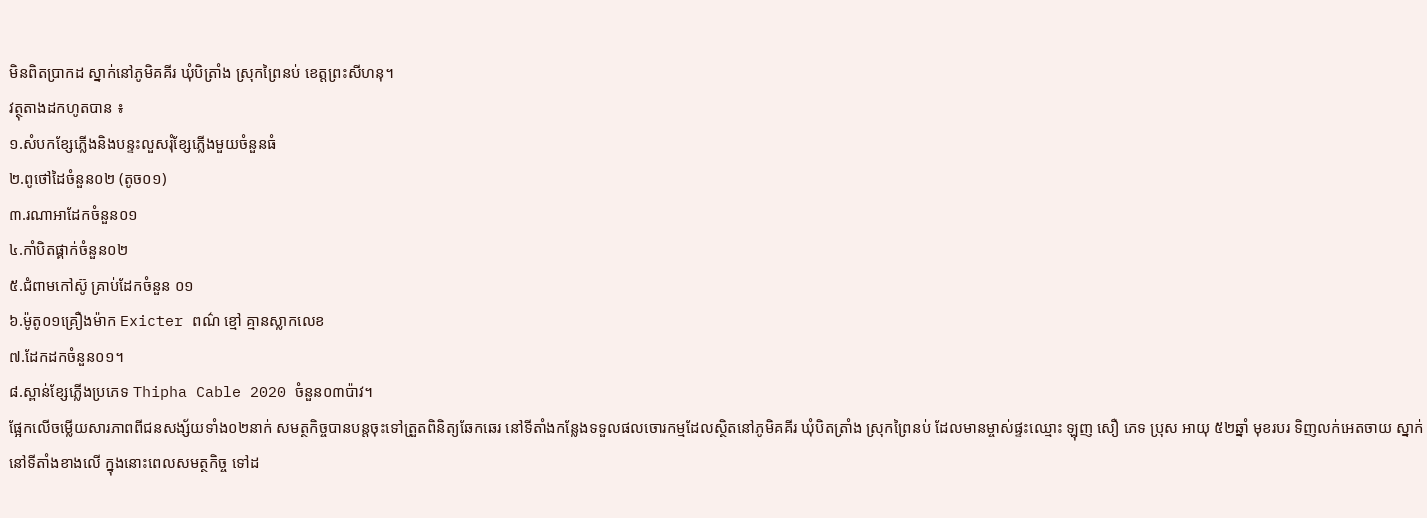មិនពិតប្រាកដ ស្នាក់នៅភូមិគគីរ ឃុំបិត្រាំង ស្រុកព្រៃនប់ ខេត្តព្រះសីហនុ។
វត្ថុតាងដកហូតបាន ៖
១.សំបកខ្សែភ្លើងនិងបន្ទះលួសរុំខ្សែភ្លើងមួយចំនួនធំ
២.ពូថៅដៃចំនួន០២ (តូច០១)
៣.រណាអាដែកចំនួន០១
៤.កាំបិតផ្គាក់ចំនួន០២
៥.ជំពាមកៅស៊ូ គ្រាប់ដែកចំនួន ០១
៦.ម៉ូតូ០១គ្រឿងម៉ាក Exicter ពណ៌ ខ្មៅ គ្មានស្លាកលេខ
៧.ដែកដកចំនួន០១។
៨.ស្ពាន់ខ្សែភ្លើងប្រភេទ Thipha Cable 2020 ចំនួន០៣ប៉ាវ។
ផ្អែកលើចម្លើយសារភាពពីជនសង្ស័យទាំង០២នាក់ សមត្ថកិច្ចបានបន្តចុះទៅត្រួតពិនិត្យឆែកឆេរ នៅទីតាំងកន្លែងទទួលផលចោរកម្មដែលស្ថិតនៅភូមិគគីរ ឃុំបិតត្រាំង ស្រុកព្រៃនប់ ដែលមានម្ចាស់ផ្ទះឈ្មោះ ឡុញ សឿ ភេទ ប្រុស អាយុ ៥២ឆ្នាំ មុខរបរ ទិញលក់អេតចាយ ស្នាក់នៅទីតាំងខាងលើ ក្នុងនោះពេលសមត្ថកិច្ច ទៅដ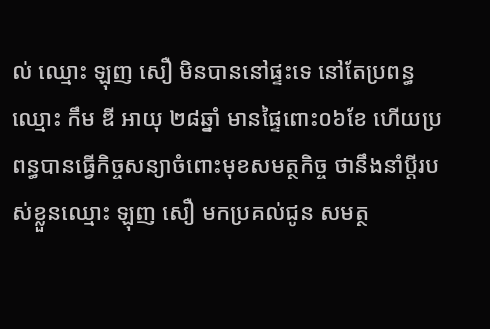ល់ ឈ្មោះ ឡុញ សឿ មិនបាននៅផ្ទះទេ នៅតែប្រពន្ធឈ្មោះ កឹម ឌី អាយុ ២៨ឆ្នាំ មានផ្ទៃពោះ០៦ខែ ហើយប្រពន្ធបានធ្វើកិច្ចសន្យាចំពោះមុខសមត្ថកិច្ច ថានឹងនាំប្តីរបស់ខ្លួនឈ្មោះ ឡុញ សឿ មកប្រគល់ជូន សមត្ថ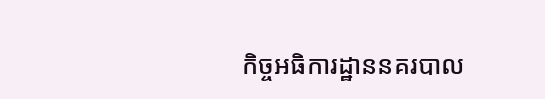កិច្ចអធិការដ្ឋាននគរបាល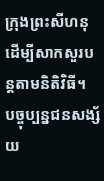ក្រុងព្រះសីហនុ ដើម្បីសាកសួរបន្តតាមនិតិវិធី។
បច្ចុប្បន្នជនសង្ស័យ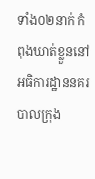ទាំង០២នាក់ កំពុងឃាត់ខ្លួននៅអធិការដ្ឋាននគរបាលក្រុង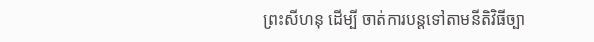ព្រះសីហនុ ដើម្បី ចាត់ការបន្តទៅតាមនីតិវិធីច្បា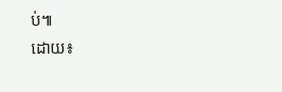ប់៕
ដោយ៖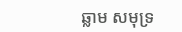ឆ្លាម សមុទ្រ